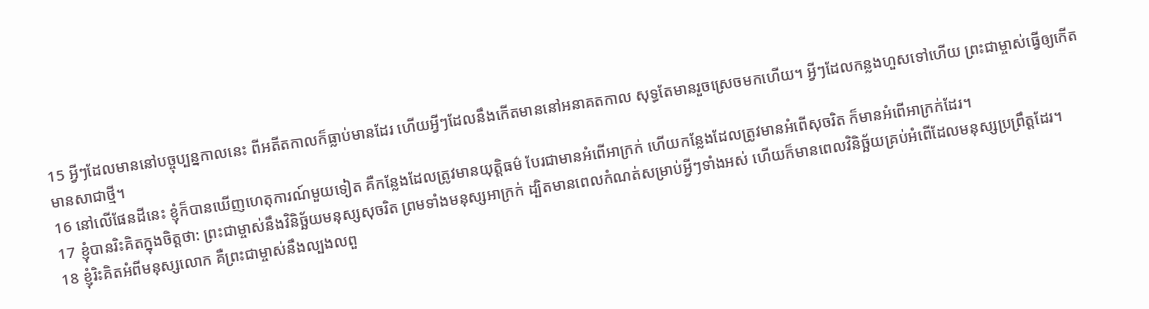15 អ្វីៗដែលមាននៅបច្ចុប្បន្នកាលនេះ ពីអតីតកាលក៏ធ្លាប់មានដែរ ហើយអ្វីៗដែលនឹងកើតមាននៅអនាគតកាល សុទ្ធតែមានរួចស្រេចមកហើយ។ អ្វីៗដែលកន្លងហួសទៅហើយ ព្រះជាម្ចាស់ធ្វើឲ្យកើតមានសាជាថ្មី។
16 នៅលើផែនដីនេះ ខ្ញុំក៏បានឃើញហេតុការណ៍មួយទៀត គឺកន្លែងដែលត្រូវមានយុត្តិធម៌ បែរជាមានអំពើអាក្រក់ ហើយកន្លែងដែលត្រូវមានអំពើសុចរិត ក៏មានអំពើអាក្រក់ដែរ។
17 ខ្ញុំបានរិះគិតក្នុងចិត្តថា: ព្រះជាម្ចាស់នឹងវិនិច្ឆ័យមនុស្សសុចរិត ព្រមទាំងមនុស្សអាក្រក់ ដ្បិតមានពេលកំណត់សម្រាប់អ្វីៗទាំងអស់ ហើយក៏មានពេលវិនិច្ឆ័យគ្រប់អំពើដែលមនុស្សប្រព្រឹត្តដែរ។
18 ខ្ញុំរិះគិតអំពីមនុស្សលោក គឺព្រះជាម្ចាស់នឹងល្បងលពួ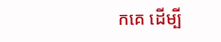កគេ ដើម្បី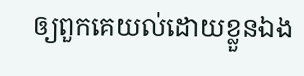ឲ្យពួកគេយល់ដោយខ្លួនឯង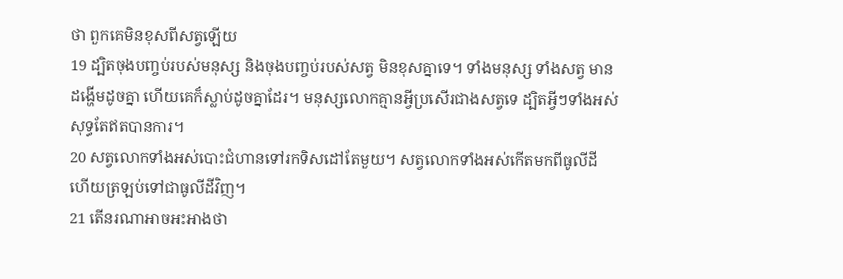ថា ពួកគេមិនខុសពីសត្វឡើយ
19 ដ្បិតចុងបញ្ចប់របស់មនុស្ស និងចុងបញ្ចប់របស់សត្វ មិនខុសគ្នាទេ។ ទាំងមនុស្ស ទាំងសត្វ មានដង្ហើមដូចគ្នា ហើយគេក៏ស្លាប់ដូចគ្នាដែរ។ មនុស្សលោកគ្មានអ្វីប្រសើរជាងសត្វទេ ដ្បិតអ្វីៗទាំងអស់សុទ្ធតែឥតបានការ។
20 សត្វលោកទាំងអស់បោះជំហានទៅរកទិសដៅតែមួយ។ សត្វលោកទាំងអស់កើតមកពីធូលីដី ហើយត្រឡប់ទៅជាធូលីដីវិញ។
21 តើនរណាអាចអះអាងថា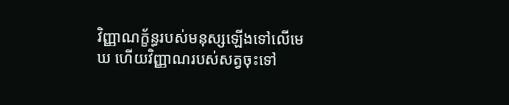វិញ្ញាណក្ខ័ន្ធរបស់មនុស្សឡើងទៅលើមេឃ ហើយវិញ្ញាណរបស់សត្វចុះទៅ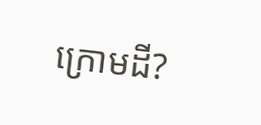ក្រោមដី?